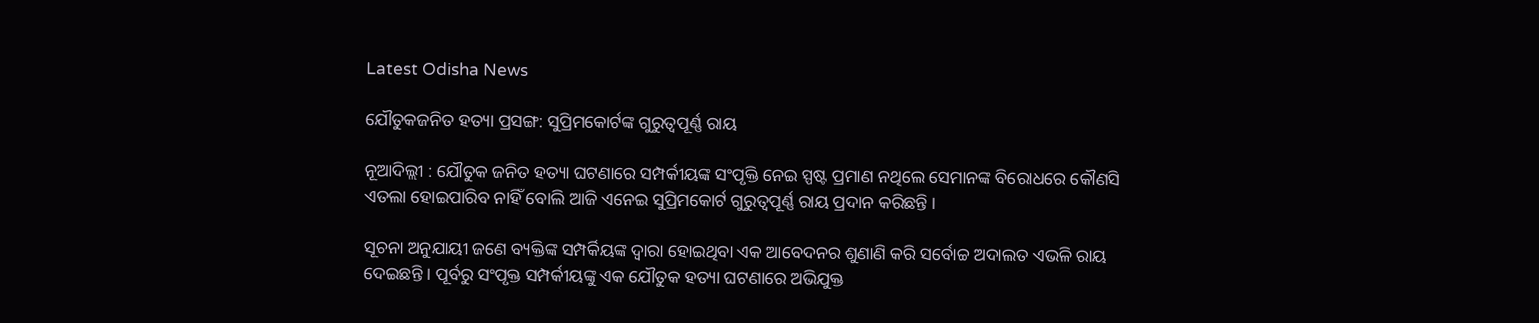Latest Odisha News

ଯୌତୁକଜନିତ ହତ୍ୟା ପ୍ରସଙ୍ଗ: ସୁପ୍ରିମକୋର୍ଟଙ୍କ ଗୁରୁତ୍ୱପୂର୍ଣ୍ଣ ରାୟ

ନୂଆଦିଲ୍ଲୀ : ଯୌତୁକ ଜନିତ ହତ୍ୟା ଘଟଣାରେ ସମ୍ପର୍କୀୟଙ୍କ ସଂପୃକ୍ତି ନେଇ ସ୍ପଷ୍ଟ ପ୍ରମାଣ ନଥିଲେ ସେମାନଙ୍କ ବିରୋଧରେ କୌଣସି ଏତଲା ହୋଇପାରିବ ନାହିଁ ବୋଲି ଆଜି ଏନେଇ ସୁପ୍ରିମକୋର୍ଟ ଗୁରୁତ୍ୱପୂର୍ଣ୍ଣ ରାୟ ପ୍ରଦାନ କରିଛନ୍ତି ।

ସୂଚନା ଅନୁଯାୟୀ ଜଣେ ବ୍ୟକ୍ତିଙ୍କ ସମ୍ପର୍କିୟଙ୍କ ଦ୍ୱାରା ହୋଇଥିବା ଏକ ଆବେଦନର ଶୁଣାଣି କରି ସର୍ବୋଚ୍ଚ ଅଦାଲତ ଏଭଳି ରାୟ ଦେଇଛନ୍ତି । ପୂର୍ବରୁ ସଂପୃକ୍ତ ସମ୍ପର୍କୀୟଙ୍କୁ ଏକ ଯୌତୁକ ହତ୍ୟା ଘଟଣାରେ ଅଭିଯୁକ୍ତ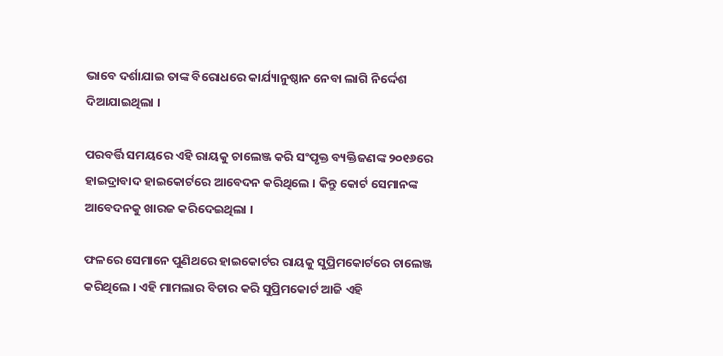ଭାବେ ଦର୍ଶାଯାଇ ତାଙ୍କ ବିରୋଧରେ କାର୍ଯ୍ୟାନୁଷ୍ଠାନ ନେବା ଲାଗି ନିର୍ଦ୍ଦେଶ ଦିଆଯାଇଥିଲା ।

ପରବର୍ତ୍ତି ସମୟରେ ଏହି ରାୟକୁ ଚାଲେଞ୍ଜ କରି ସଂପୃକ୍ତ ବ୍ୟକ୍ତିଜଣଙ୍କ ୨୦୧୬ରେ ହାଇଦ୍ରାବାଦ ହାଇକୋର୍ଟରେ ଆବେଦନ କରିଥିଲେ । କିନ୍ତୁ କୋର୍ଟ ସେମାନଙ୍କ ଆବେଦନକୁ ଖାରଜ କରିଦେଇଥିଲା ।

ଫଳରେ ସେମାନେ ପୁଣିଥରେ ହାଇକୋର୍ଟର ରାୟକୁ ସୁପ୍ରିମକୋର୍ଟରେ ଚାଲେଞ୍ଜ କରିଥିଲେ । ଏହି ମାମଲାର ବିଚାର କରି ସୁପ୍ରିମକୋର୍ଟ ଆଜି ଏହି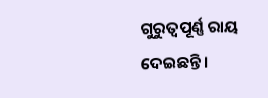ଗୁରୁତ୍ୱପୂର୍ଣ୍ଣ ରାୟ ଦେଇଛନ୍ତି ।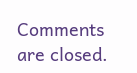Comments are closed.